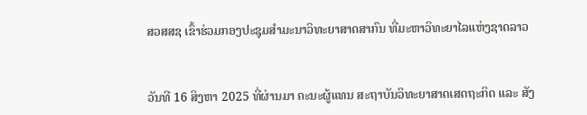ສວສສຊ ເຂົ້າຮ່ວມກອງປະຊຸມສຳມະນາວິທະຍາສາດສາກົນ ທີ່ມະຫາວິທະຍາໄລແຫ່ງຊາດລາວ


ວັນທີ 16 ສິງຫາ 2025 ທີ່ຜ່ານມາ ຄະນະຜູ້ແທນ ສະຖາບັນວິທະຍາສາດເສດຖະກິດ ແລະ ສັງ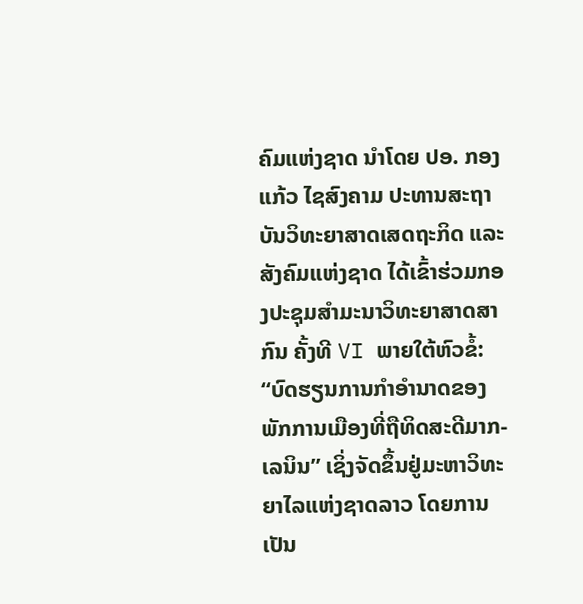ຄົມແຫ່ງຊາດ ນໍາໂດຍ ປອ. ກອງແກ້ວ ໄຊສົງຄາມ ປະທານສະຖາບັນວິທະຍາສາດເສດຖະກິດ ແລະ ສັງຄົມແຫ່ງຊາດ ໄດ້ເຂົ້າຮ່ວມກອງປະຊຸມສໍາມະນາວິທະຍາສາດສາກົນ ຄັ້ງທີ VI ພາຍໃຕ້ຫົວຂໍ້: “ບົດຮຽນການກຳອຳນາດຂອງພັກການເມືອງທີ່ຖືທິດສະດີມາກ-ເລນິນ” ເຊິ່ງຈັດຂຶ້ນຢູ່ມະຫາວິທະຍາໄລແຫ່ງຊາດລາວ ໂດຍການເປັນ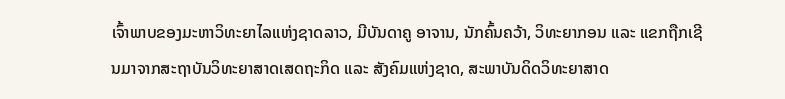ເຈົ້າພາບຂອງມະຫາວິທະຍາໄລແຫ່ງຊາດລາວ, ມີບັນດາຄູ ອາຈານ, ນັກຄົ້ນຄວ້າ, ວິທະຍາກອນ ແລະ ແຂກຖືກເຊີນມາຈາກສະຖາບັນວິທະຍາສາດເສດຖະກິດ ແລະ ສັງຄົມແຫ່ງຊາດ, ສະພາບັນດິດວິທະຍາສາດ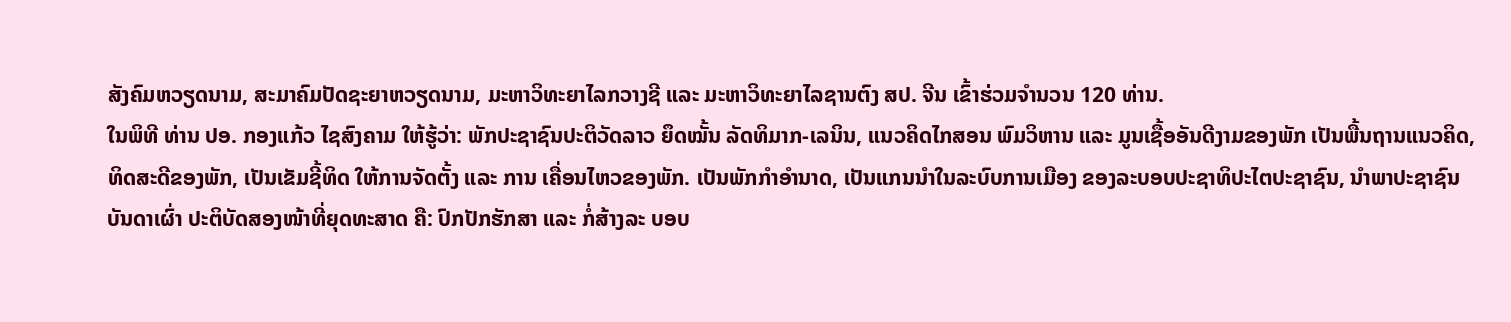ສັງຄົມຫວຽດນາມ, ສະມາຄົມປັດຊະຍາຫວຽດນາມ, ມະຫາວິທະຍາໄລກວາງຊີ ແລະ ມະຫາວິທະຍາໄລຊານຕົງ ສປ. ຈີນ ເຂົ້າຮ່ວມຈຳນວນ 120 ທ່ານ.
ໃນພິທີ ທ່ານ ປອ. ກອງແກ້ວ ໄຊສົງຄາມ ໃຫ້ຮູ້ວ່າ: ພັກປະຊາຊົນປະຕິວັດລາວ ຍຶດໝັ້ນ ລັດທິມາກ-ເລນິນ, ແນວຄິດໄກສອນ ພົມວິຫານ ແລະ ມູນເຊື້ອອັນດີງາມຂອງພັກ ເປັນພື້ນຖານແນວຄິດ, ທິດສະດີຂອງພັກ, ເປັນເຂັມຊີ້ທິດ ໃຫ້ການຈັດຕັ້ງ ແລະ ການ ເຄື່ອນໄຫວຂອງພັກ. ເປັນພັກກໍາອໍານາດ, ເປັນແກນນໍາໃນລະບົບການເມືອງ ຂອງລະບອບປະຊາທິປະໄຕປະຊາຊົນ, ນຳພາປະຊາຊົນບັນດາເຜົ່າ ປະຕິບັດສອງໜ້າທີ່ຍຸດທະສາດ ຄື: ປົກປັກຮັກສາ ແລະ ກໍ່ສ້າງລະ ບອບ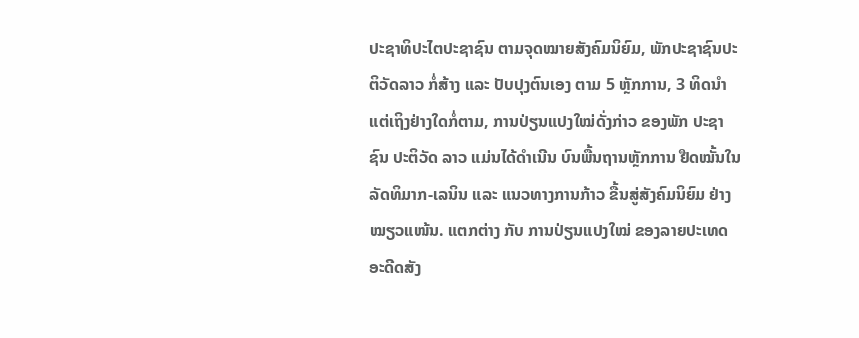ປະຊາທິປະໄຕປະຊາຊົນ ຕາມຈຸດໝາຍສັງຄົມນິຍົມ, ພັກປະຊາຊົນປະຕິວັດລາວ ກໍ່ສ້າງ ແລະ ປັບປຸງຕົນເອງ ຕາມ 5 ຫຼັກການ, 3 ທິດນໍາ
ແຕ່ເຖິງຢ່າງໃດກໍ່ຕາມ, ການປ່ຽນແປງໃໝ່ດັ່ງກ່າວ ຂອງພັກ ປະຊາຊົນ ປະຕິວັດ ລາວ ແມ່ນໄດ້ດຳເນີນ ບົນພື້ນຖານຫຼັກການ ຢືດໝັ້ນໃນລັດທິມາກ-ເລນິນ ແລະ ແນວທາງການກ້າວ ຂື້ນສູ່ສັງຄົມນິຍົມ ຢ່າງໝຽວແໜ້ນ. ແຕກຕ່າງ ກັບ ການປ່ຽນແປງໃໝ່ ຂອງລາຍປະເທດ ອະດີດສັງ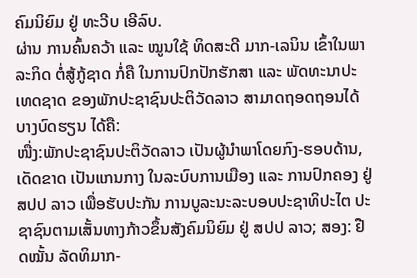ຄົມນິຍົມ ຢູ່ ທະວີບ ເອີລົບ.
ຜ່ານ ການຄົ້ນຄວ້າ ແລະ ໝູນໃຊ້ ທິດສະດີ ມາກ-ເລນິນ ເຂົ້າໃນພາລະກິດ ຕໍ່ສູ້ກູ້ຊາດ ກໍ່ຄື ໃນການປົກປັກຮັກສາ ແລະ ພັດທະນາປະເທດຊາດ ຂອງພັກປະຊາຊົນປະຕິວັດລາວ ສາມາດຖອດຖອນໄດ້ບາງບົດຮຽນ ໄດ້ຄື:
ໜື່ງ:ພັກປະຊາຊົນປະຕິວັດລາວ ເປັນຜູ້ນໍາພາໂດຍກົງ-ຮອບດ້ານ, ເດັດຂາດ ເປັນແກນກາງ ໃນລະບົບການເມືອງ ແລະ ການປົກຄອງ ຢູ່ ສປປ ລາວ ເພື່ອຮັບປະກັນ ການບູລະນະລະບອບປະຊາທິປະໄຕ ປະຊາຊົນຕາມເສັ້ນທາງກ້າວຂຶ້ນສັງຄົມນິຍົມ ຢູ່ ສປປ ລາວ; ສອງ: ຢືດໝັ້ນ ລັດທິມາກ-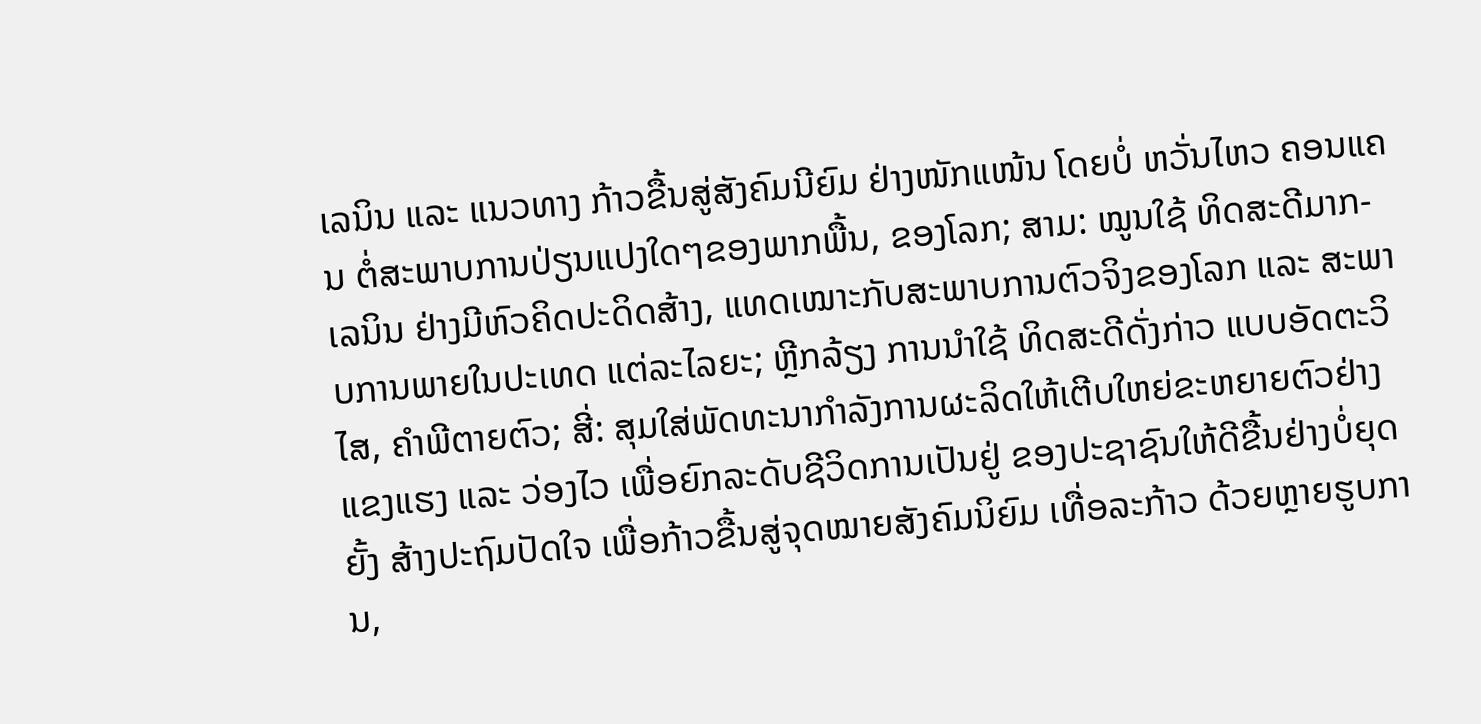ເລນິນ ແລະ ແນວທາງ ກ້າວຂື້ນສູ່ສັງຄົມນີຍົມ ຢ່າງໜັກແໜ້ນ ໂດຍບໍ່ ຫວັ່ນໄຫວ ຄອນແຄນ ຕໍ່ສະພາບການປ່ຽນແປງໃດໆຂອງພາກພື້ນ, ຂອງໂລກ; ສາມ: ໝູນໃຊ້ ທິດສະດີມາກ-ເລນິນ ຢ່າງມີຫົວຄິດປະດິດສ້າງ, ແທດເໝາະກັບສະພາບການຕົວຈິງຂອງໂລກ ແລະ ສະພາບການພາຍໃນປະເທດ ແຕ່ລະໄລຍະ; ຫຼີກລ້ຽງ ການນຳໃຊ້ ທິດສະດີດັ່ງກ່າວ ແບບອັດຕະວິໄສ, ຄຳພີຕາຍຕົວ; ສີ່: ສຸມໃສ່ພັດທະນາກຳລັງການຜະລິດໃຫ້ເຕີບໃຫຍ່ຂະຫຍາຍຕົວຢ່າງແຂງແຮງ ແລະ ວ່ອງໄວ ເພື່ອຍົກລະດັບຊີວິດການເປັນຢູ່ ຂອງປະຊາຊົນໃຫ້ດີຂື້ນຢ່າງບໍ່ຍຸດຍັ້ງ ສ້າງປະຖົມປັດໃຈ ເພື່ອກ້າວຂື້ນສູ່ຈຸດໝາຍສັງຄົມນິຍົມ ເທື່ອລະກ້າວ ດ້ວຍຫຼາຍຮູບການ,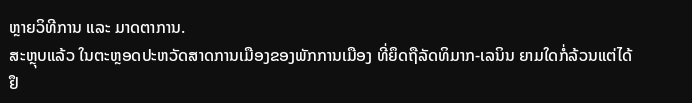ຫຼາຍວິທີການ ແລະ ມາດຕາການ.
ສະຫຼຸບແລ້ວ ໃນຕະຫຼອດປະຫວັດສາດການເມືອງຂອງພັກການເມືອງ ທີ່ຍຶດຖືລັດທິມາກ-ເລນິນ ຍາມໃດກໍ່ລ້ວນແຕ່ໄດ້ຢຶ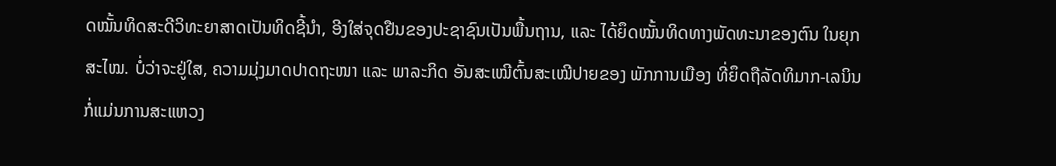ດໝັ້ນທິດສະດີວິທະຍາສາດເປັນທິດຊີ້ນຳ, ອີງໃສ່ຈຸດຢືນຂອງປະຊາຊົນເປັນພື້ນຖານ, ແລະ ໄດ້ຍຶດໝັ້ນທິດທາງພັດທະນາຂອງຕົນ ໃນຍຸກສະໄໝ. ບໍ່ວ່າຈະຢູ່ໃສ, ຄວາມມຸ່ງມາດປາດຖະໜາ ແລະ ພາລະກິດ ອັນສະເໝີຕົ້ນສະເໝີປາຍຂອງ ພັກການເມືອງ ທີ່ຍຶດຖືລັດທິມາກ-ເລນິນ ກໍ່ແມ່ນການສະແຫວງ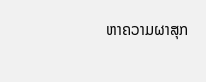ຫາຄວາມຜາສຸກ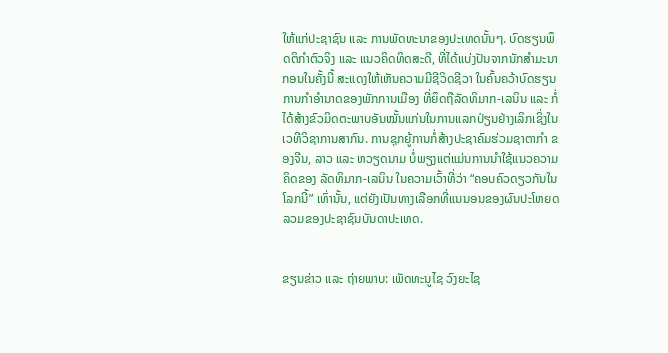ໃຫ້ແກ່ປະຊາຊົນ ແລະ ການພັດທະນາຂອງປະເທດນັ້ນໆ. ບົດຮຽນພຶດຕິກໍາຕົວຈິງ ແລະ ແນວຄິດທິດສະດີ, ທີ່ໄດ້ແບ່ງປັນຈາກນັກສຳມະນາກອນໃນຄັ້ງນີ້ ສະແດງໃຫ້ເຫັນຄວາມມີຊີວິດຊີວາ ໃນຄົ້ນຄວ້າບົດຮຽນການກຳອຳນາດຂອງພັກການເມືອງ ທີ່ຍຶດຖືລັດທິມາກ-ເລນິນ ແລະ ກໍ່ໄດ້ສ້າງຂົວມິດຕະພາບອັນໝັ້ນແກ່ນໃນການແລກປ່ຽນຢ່າງເລິກເຊິ່ງໃນເວທີວິຊາການສາກົນ. ການຊຸກຍູ້ການກໍ່ສ້າງປະຊາຄົມຮ່ວມຊາຕາກຳ ຂອງຈີນ, ລາວ ແລະ ຫວຽດນາມ ບໍ່ພຽງແຕ່ແມ່ນການນຳໃຊ້ແນວຄວາມຄິດຂອງ ລັດທິມາກ-ເລນິນ ໃນຄວາມເວົ້າທີ່ວ່າ “ຄອບຄົວດຽວກັນໃນໂລກນີ້” ເທົ່ານັ້ນ, ແຕ່ຍັງເປັນທາງເລືອກທີ່ແນນອນຂອງຜົນປະໂຫຍດລວມຂອງປະຊາຊົນບັນດາປະເທດ.


ຂຽນຂ່າວ ແລະ ຖ່າຍພາບ: ເພັດທະນູໄຊ ວົງຍະໄຊ